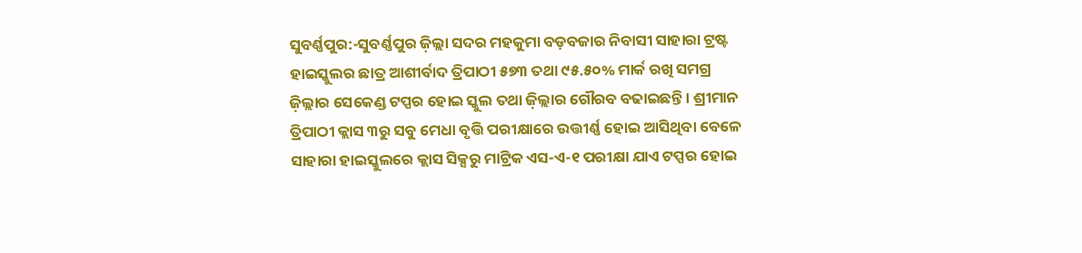ସୁବର୍ଣ୍ଣପୁର:-ସୁବର୍ଣ୍ଣପୁର ଜ଼ିଲ୍ଲା ସଦର ମହକୁମା ବଡ଼ବଜାର ନିବାସୀ ସାହାରା ଟ୍ରଷ୍ଟ ହାଇସ୍କୁଲର ଛାତ୍ର ଆଶୀର୍ବାଦ ତ୍ରିପାଠୀ ୫୭୩ ତଥା ୯୫.୫୦% ମାର୍କ ରଖି ସମଗ୍ର ଜ଼ିଲ୍ଲାର ସେକେଣ୍ଡ ଟପ୍ପର ହୋଇ ସ୍କୁଲ ତଥା ଜ଼ିଲ୍ଲାର ଗୌରବ ବଢାଇଛନ୍ତି । ଶ୍ରୀମାନ ତ୍ରିପାଠୀ କ୍ଲାସ ୩ରୁ ସବୁ ମେଧା ବୃତ୍ତି ପରୀକ୍ଷାରେ ଉତ୍ତୀର୍ଣ୍ଣ ହୋଇ ଆସିଥିବା ବେଳେ ସାହାରା ହାଇସ୍କୁଲରେ କ୍ଲାସ ସିକ୍ସରୁ ମାଟ୍ରିକ ଏସ-ଏ-୧ ପରୀକ୍ଷା ଯାଏ ଟପ୍ପର ହୋଇ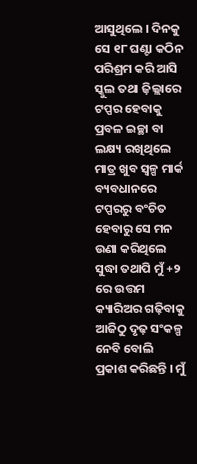ଆସୁଥିଲେ । ଦିନକୁ ସେ ୧୮ ଘଣ୍ଟା କଠିନ ପରିଶ୍ରମ କରି ଆସି ସ୍କୁଲ ତଥା ଜ଼ିଲ୍ଲାରେ ଟପ୍ପର ହେବାକୁ ପ୍ରବଳ ଇଚ୍ଛା ବା ଲକ୍ଷ୍ୟ ରଖିଥିଲେ ମାତ୍ର ଖୁବ ସ୍ୱଳ୍ପ ମାର୍କ ବ୍ୟବଧାନରେ ଟପ୍ପରରୁ ବଂଚିତ ହେବାରୁ ସେ ମନ ଉଣା କରିଥିଲେ ସୁଦ୍ଧା ତଥାପି ମୁଁ +୨ ରେ ଉତ୍ତମ କ୍ୟାରିଅର ଗଢ଼ିବାକୁ ଆଜିଠୁ ଦୃଢ଼ ସଂକଳ୍ପ ନେବି ବୋଲି ପ୍ରକାଶ କରିଛନ୍ତି । ମୁଁ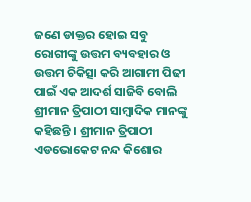ଜଣେ ଡାକ୍ତର ହୋଇ ସବୁ ରୋଗୀଙ୍କୁ ଉତ୍ତମ ବ୍ୟବହାର ଓ ଉତ୍ତମ ଚିକିତ୍ସା କରି ଆଗାମୀ ପିଢୀ ପାଇଁ ଏକ ଆଦର୍ଶ ସାଜିବି ବୋଲି ଶ୍ରୀମାନ ତ୍ରିପାଠୀ ସାମ୍ବାଦିକ ମାନଙ୍କୁ କହିଛନ୍ତି । ଶ୍ରୀମାନ ତ୍ରିପାଠୀ ଏଡଭୋକେଟ ନନ୍ଦ କିଶୋର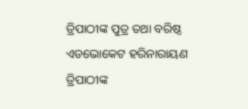ତ୍ରିପାଠୀଙ୍କ ପୁତ୍ର ତଥା ବରିଷ୍ଠ ଏଡଭୋକେଟ ହରିନାରାୟଣ ତ୍ରିପାଠୀଙ୍କ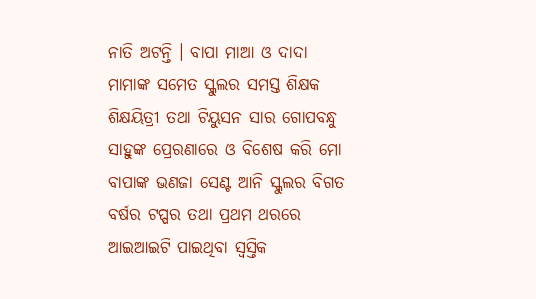ନାତି ଅଟନ୍ତି । ବାପା ମାଆ ଓ ଦାଦା ମାମାଙ୍କ ସମେତ ସ୍କୁଲର ସମସ୍ତ ଶିକ୍ଷକ ଶିକ୍ଷୟିତ୍ରୀ ତଥା ଟିୟୁସନ ସାର ଗୋପବନ୍ଧୁ ସାହୁଙ୍କ ପ୍ରେରଣାରେ ଓ ବିଶେଷ କରି ମୋ ବାପାଙ୍କ ଭଣଜା ସେଣ୍ଟ ଆନି ସ୍କୁଲର ବିଗତ ବର୍ଷର ଟପ୍ପର ତଥା ପ୍ରଥମ ଥରରେ ଆଇଆଇଟି ପାଇଥିବା ସ୍ୱସ୍ତିକ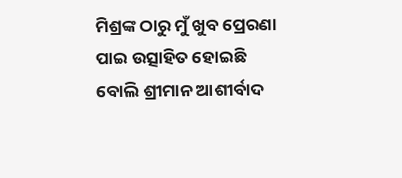ମିଶ୍ରଙ୍କ ଠାରୁ ମୁଁ ଖୁବ ପ୍ରେରଣା ପାଇ ଉତ୍ସାହିତ ହୋଇଛି ବୋଲି ଶ୍ରୀମାନ ଆଶୀର୍ବାଦ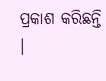ପ୍ରକାଶ କରିଛନ୍ତି ।